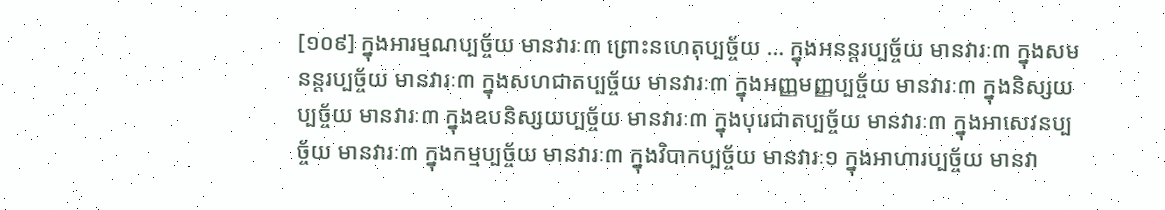[១០៩] ក្នុងអារម្មណប្បច្ច័យ មានវារៈ៣ ព្រោះនហេតុប្បច្ច័យ … ក្នុងអនន្តរប្បច្ច័យ មានវារៈ៣ ក្នុងសមនន្តរប្បច្ច័យ មានវារៈ៣ ក្នុងសហជាតប្បច្ច័យ មានវារៈ៣ ក្នុងអញ្ញមញ្ញប្បច្ច័យ មានវារៈ៣ ក្នុងនិស្សយប្បច្ច័យ មានវារៈ៣ ក្នុងឧបនិស្សយប្បច្ច័យ មានវារៈ៣ ក្នុងបុរេជាតប្បច្ច័យ មានវារៈ៣ ក្នុងអាសេវនប្បច្ច័យ មានវារៈ៣ ក្នុងកម្មប្បច្ច័យ មានវារៈ៣ ក្នុងវិបាកប្បច្ច័យ មានវារៈ១ ក្នុងអាហារប្បច្ច័យ មានវា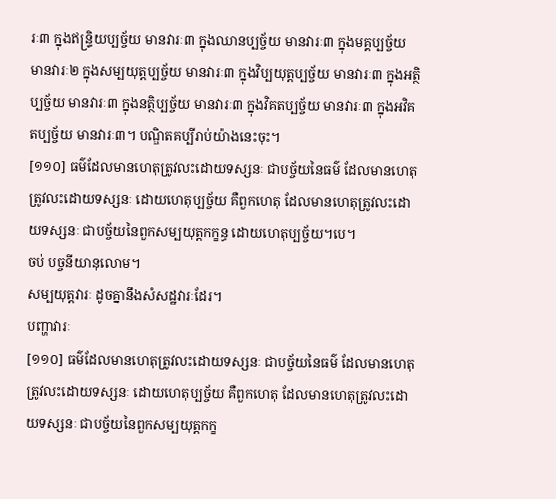រៈ៣ ក្នុងឥន្ទ្រិយប្បច្ច័យ មានវារៈ៣ ក្នុងឈានប្បច្ច័យ មានវារៈ៣ ក្នុងមគ្គប្បច្ច័យ មានវារៈ២ ក្នុងសម្បយុត្តប្បច្ច័យ មានវារៈ៣ ក្នុងវិប្បយុត្តប្បច្ច័យ មានវារៈ៣ ក្នុងអត្ថិប្បច្ច័យ មានវារៈ៣ ក្នុងនត្ថិប្បច្ច័យ មានវារៈ៣ ក្នុងវិគតប្បច្ច័យ មានវារៈ៣ ក្នុងអវិគតប្បច្ច័យ មានវារៈ៣។ បណ្ឌិតគប្បីរាប់យ៉ាងនេះចុះ។
[១១០] ធម៌ដែលមានហេតុត្រូវលះដោយទស្សនៈ ជាបច្ច័យនៃធម៌ ដែលមានហេតុត្រូវលះដោយទស្សនៈ ដោយហេតុប្បច្ច័យ គឺពួកហេតុ ដែលមានហេតុត្រូវលះដោយទស្សនៈ ជាបច្ច័យនៃពួកសម្បយុត្តកក្ខន្ធ ដោយហេតុប្បច្ច័យ។បេ។
ចប់ បច្ចនីយានុលោម។
សម្បយុត្តវារៈ ដូចគ្នានឹងសំសដ្ឋវារៈដែរ។
បញ្ហាវារៈ
[១១០] ធម៌ដែលមានហេតុត្រូវលះដោយទស្សនៈ ជាបច្ច័យនៃធម៌ ដែលមានហេតុត្រូវលះដោយទស្សនៈ ដោយហេតុប្បច្ច័យ គឺពួកហេតុ ដែលមានហេតុត្រូវលះដោយទស្សនៈ ជាបច្ច័យនៃពួកសម្បយុត្តកក្ខ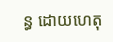ន្ធ ដោយហេតុ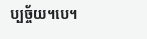ប្បច្ច័យ។បេ។